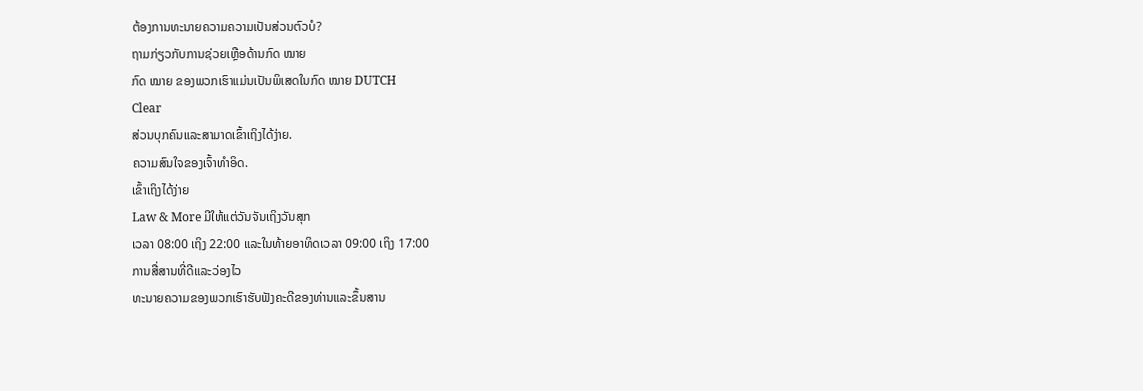ຕ້ອງການທະນາຍຄວາມຄວາມເປັນສ່ວນຕົວບໍ?
ຖາມກ່ຽວກັບການຊ່ວຍເຫຼືອດ້ານກົດ ໝາຍ
ກົດ ໝາຍ ຂອງພວກເຮົາແມ່ນເປັນພິເສດໃນກົດ ໝາຍ DUTCH
Clear
ສ່ວນບຸກຄົນແລະສາມາດເຂົ້າເຖິງໄດ້ງ່າຍ.
ຄວາມສົນໃຈຂອງເຈົ້າທໍາອິດ.
ເຂົ້າເຖິງໄດ້ງ່າຍ
Law & More ມີໃຫ້ແຕ່ວັນຈັນເຖິງວັນສຸກ
ເວລາ 08:00 ເຖິງ 22:00 ແລະໃນທ້າຍອາທິດເວລາ 09:00 ເຖິງ 17:00
ການສື່ສານທີ່ດີແລະວ່ອງໄວ
ທະນາຍຄວາມຂອງພວກເຮົາຮັບຟັງຄະດີຂອງທ່ານແລະຂຶ້ນສານ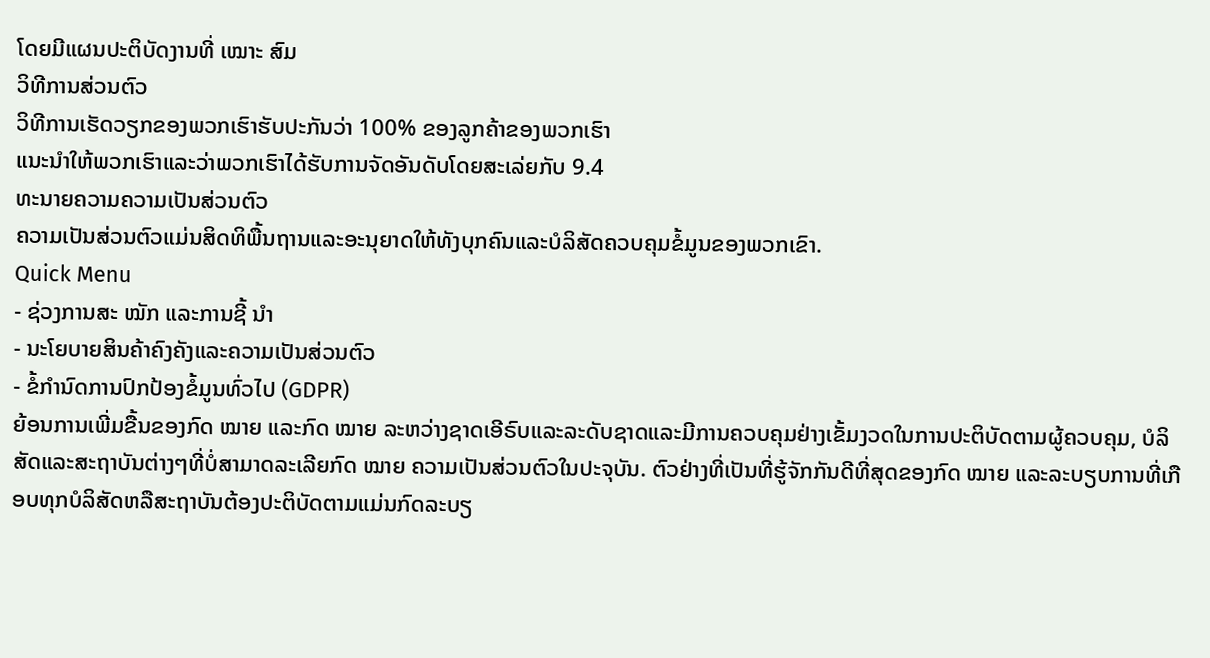ໂດຍມີແຜນປະຕິບັດງານທີ່ ເໝາະ ສົມ
ວິທີການສ່ວນຕົວ
ວິທີການເຮັດວຽກຂອງພວກເຮົາຮັບປະກັນວ່າ 100% ຂອງລູກຄ້າຂອງພວກເຮົາ
ແນະນໍາໃຫ້ພວກເຮົາແລະວ່າພວກເຮົາໄດ້ຮັບການຈັດອັນດັບໂດຍສະເລ່ຍກັບ 9.4
ທະນາຍຄວາມຄວາມເປັນສ່ວນຕົວ
ຄວາມເປັນສ່ວນຕົວແມ່ນສິດທິພື້ນຖານແລະອະນຸຍາດໃຫ້ທັງບຸກຄົນແລະບໍລິສັດຄວບຄຸມຂໍ້ມູນຂອງພວກເຂົາ.
Quick Menu
- ຊ່ວງການສະ ໝັກ ແລະການຊີ້ ນຳ
- ນະໂຍບາຍສິນຄ້າຄົງຄັງແລະຄວາມເປັນສ່ວນຕົວ
- ຂໍ້ກໍານົດການປົກປ້ອງຂໍ້ມູນທົ່ວໄປ (GDPR)
ຍ້ອນການເພີ່ມຂື້ນຂອງກົດ ໝາຍ ແລະກົດ ໝາຍ ລະຫວ່າງຊາດເອີຣົບແລະລະດັບຊາດແລະມີການຄວບຄຸມຢ່າງເຂັ້ມງວດໃນການປະຕິບັດຕາມຜູ້ຄວບຄຸມ, ບໍລິສັດແລະສະຖາບັນຕ່າງໆທີ່ບໍ່ສາມາດລະເລີຍກົດ ໝາຍ ຄວາມເປັນສ່ວນຕົວໃນປະຈຸບັນ. ຕົວຢ່າງທີ່ເປັນທີ່ຮູ້ຈັກກັນດີທີ່ສຸດຂອງກົດ ໝາຍ ແລະລະບຽບການທີ່ເກືອບທຸກບໍລິສັດຫລືສະຖາບັນຕ້ອງປະຕິບັດຕາມແມ່ນກົດລະບຽ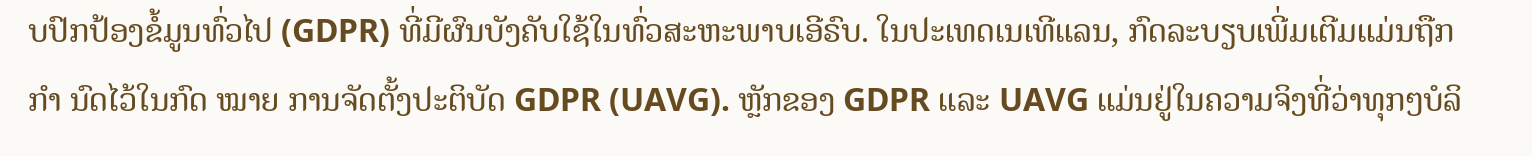ບປົກປ້ອງຂໍ້ມູນທົ່ວໄປ (GDPR) ທີ່ມີຜົນບັງຄັບໃຊ້ໃນທົ່ວສະຫະພາບເອີຣົບ. ໃນປະເທດເນເທີແລນ, ກົດລະບຽບເພີ່ມເຕີມແມ່ນຖືກ ກຳ ນົດໄວ້ໃນກົດ ໝາຍ ການຈັດຕັ້ງປະຕິບັດ GDPR (UAVG). ຫຼັກຂອງ GDPR ແລະ UAVG ແມ່ນຢູ່ໃນຄວາມຈິງທີ່ວ່າທຸກໆບໍລິ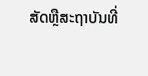ສັດຫຼືສະຖາບັນທີ່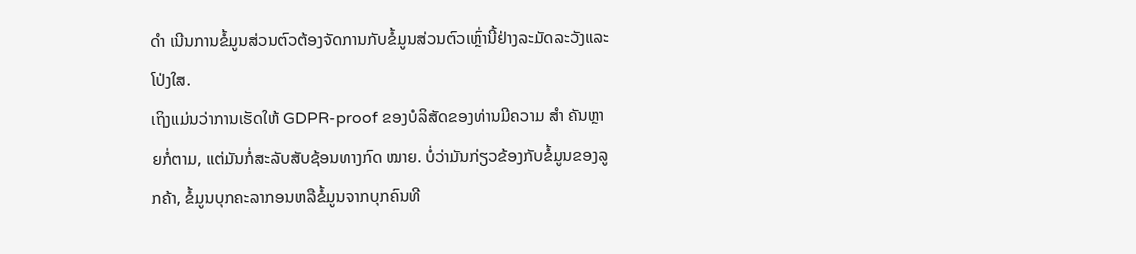ດຳ ເນີນການຂໍ້ມູນສ່ວນຕົວຕ້ອງຈັດການກັບຂໍ້ມູນສ່ວນຕົວເຫຼົ່ານີ້ຢ່າງລະມັດລະວັງແລະໂປ່ງໃສ.
ເຖິງແມ່ນວ່າການເຮັດໃຫ້ GDPR-proof ຂອງບໍລິສັດຂອງທ່ານມີຄວາມ ສຳ ຄັນຫຼາຍກໍ່ຕາມ, ແຕ່ມັນກໍ່ສະລັບສັບຊ້ອນທາງກົດ ໝາຍ. ບໍ່ວ່າມັນກ່ຽວຂ້ອງກັບຂໍ້ມູນຂອງລູກຄ້າ, ຂໍ້ມູນບຸກຄະລາກອນຫລືຂໍ້ມູນຈາກບຸກຄົນທີ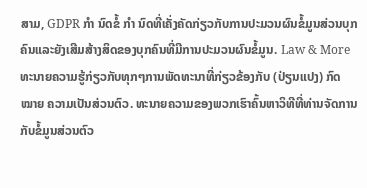ສາມ, GDPR ກຳ ນົດຂໍ້ ກຳ ນົດທີ່ເຄັ່ງຄັດກ່ຽວກັບການປະມວນຜົນຂໍ້ມູນສ່ວນບຸກຄົນແລະຍັງເສີມສ້າງສິດຂອງບຸກຄົນທີ່ມີການປະມວນຜົນຂໍ້ມູນ. Law & More ທະນາຍຄວາມຮູ້ກ່ຽວກັບທຸກໆການພັດທະນາທີ່ກ່ຽວຂ້ອງກັບ (ປ່ຽນແປງ) ກົດ ໝາຍ ຄວາມເປັນສ່ວນຕົວ. ທະນາຍຄວາມຂອງພວກເຮົາຄົ້ນຫາວິທີທີ່ທ່ານຈັດການກັບຂໍ້ມູນສ່ວນຕົວ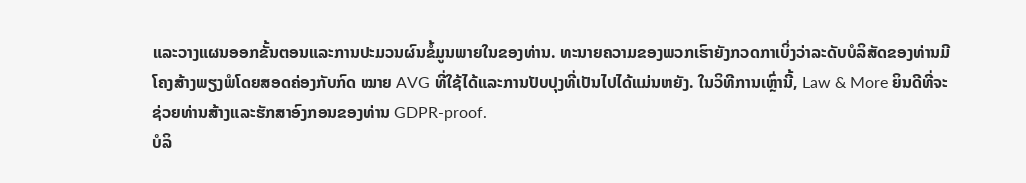ແລະວາງແຜນອອກຂັ້ນຕອນແລະການປະມວນຜົນຂໍ້ມູນພາຍໃນຂອງທ່ານ. ທະນາຍຄວາມຂອງພວກເຮົາຍັງກວດກາເບິ່ງວ່າລະດັບບໍລິສັດຂອງທ່ານມີໂຄງສ້າງພຽງພໍໂດຍສອດຄ່ອງກັບກົດ ໝາຍ AVG ທີ່ໃຊ້ໄດ້ແລະການປັບປຸງທີ່ເປັນໄປໄດ້ແມ່ນຫຍັງ. ໃນວິທີການເຫຼົ່ານີ້, Law & More ຍິນດີທີ່ຈະຊ່ວຍທ່ານສ້າງແລະຮັກສາອົງກອນຂອງທ່ານ GDPR-proof.
ບໍລິ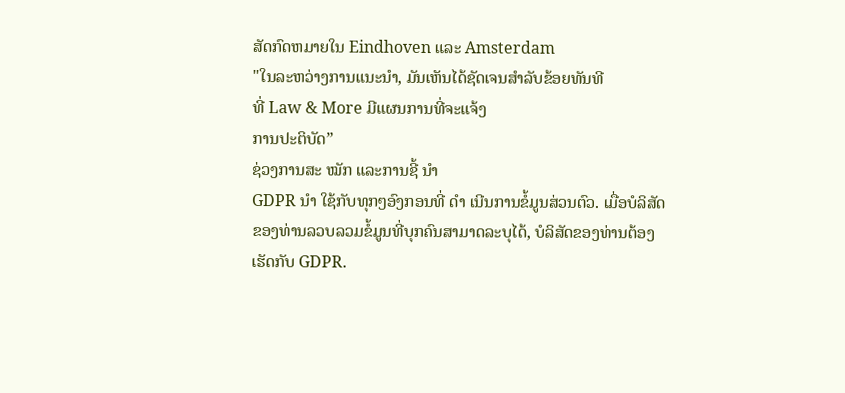ສັດກົດຫມາຍໃນ Eindhoven ແລະ Amsterdam
"ໃນລະຫວ່າງການແນະນໍາ, ມັນເຫັນໄດ້ຊັດເຈນສໍາລັບຂ້ອຍທັນທີ
ທີ່ Law & More ມີແຜນການທີ່ຈະແຈ້ງ
ການປະຕິບັດ”
ຊ່ວງການສະ ໝັກ ແລະການຊີ້ ນຳ
GDPR ນຳ ໃຊ້ກັບທຸກໆອົງກອນທີ່ ດຳ ເນີນການຂໍ້ມູນສ່ວນຕົວ. ເມື່ອບໍລິສັດຂອງທ່ານລວບລວມຂໍ້ມູນທີ່ບຸກຄົນສາມາດລະບຸໄດ້, ບໍລິສັດຂອງທ່ານຕ້ອງເຮັດກັບ GDPR.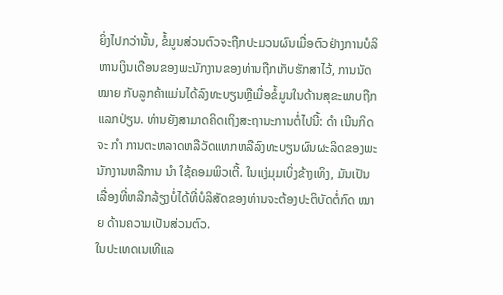ຍິ່ງໄປກວ່ານັ້ນ, ຂໍ້ມູນສ່ວນຕົວຈະຖືກປະມວນຜົນເມື່ອຕົວຢ່າງການບໍລິຫານເງິນເດືອນຂອງພະນັກງານຂອງທ່ານຖືກເກັບຮັກສາໄວ້, ການນັດ ໝາຍ ກັບລູກຄ້າແມ່ນໄດ້ລົງທະບຽນຫຼືເມື່ອຂໍ້ມູນໃນດ້ານສຸຂະພາບຖືກແລກປ່ຽນ. ທ່ານຍັງສາມາດຄິດເຖິງສະຖານະການຕໍ່ໄປນີ້: ດຳ ເນີນກິດຈະ ກຳ ການຕະຫລາດຫລືວັດແທກຫລືລົງທະບຽນຜົນຜະລິດຂອງພະນັກງານຫລືການ ນຳ ໃຊ້ຄອມພິວເຕີ້. ໃນແງ່ມຸມເບິ່ງຂ້າງເທິງ, ມັນເປັນເລື່ອງທີ່ຫລີກລ້ຽງບໍ່ໄດ້ທີ່ບໍລິສັດຂອງທ່ານຈະຕ້ອງປະຕິບັດຕໍ່ກົດ ໝາຍ ດ້ານຄວາມເປັນສ່ວນຕົວ.
ໃນປະເທດເນເທີແລ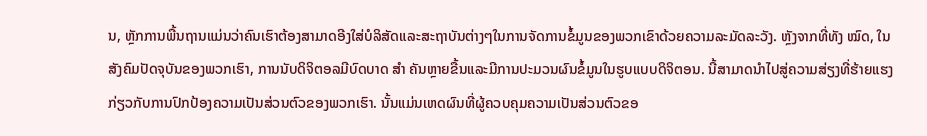ນ, ຫຼັກການພື້ນຖານແມ່ນວ່າຄົນເຮົາຕ້ອງສາມາດອີງໃສ່ບໍລິສັດແລະສະຖາບັນຕ່າງໆໃນການຈັດການຂໍ້ມູນຂອງພວກເຂົາດ້ວຍຄວາມລະມັດລະວັງ. ຫຼັງຈາກທີ່ທັງ ໝົດ, ໃນສັງຄົມປັດຈຸບັນຂອງພວກເຮົາ, ການນັບດິຈິຕອລມີບົດບາດ ສຳ ຄັນຫຼາຍຂື້ນແລະມີການປະມວນຜົນຂໍ້ມູນໃນຮູບແບບດິຈິຕອນ. ນີ້ສາມາດນໍາໄປສູ່ຄວາມສ່ຽງທີ່ຮ້າຍແຮງກ່ຽວກັບການປົກປ້ອງຄວາມເປັນສ່ວນຕົວຂອງພວກເຮົາ. ນັ້ນແມ່ນເຫດຜົນທີ່ຜູ້ຄວບຄຸມຄວາມເປັນສ່ວນຕົວຂອ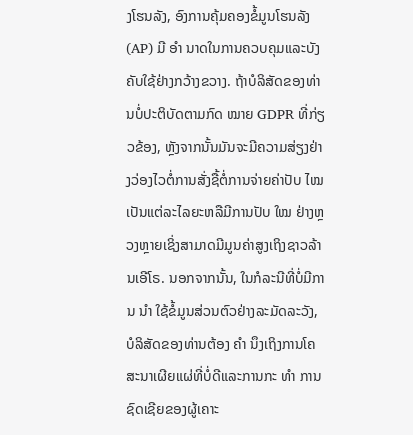ງໂຮນລັງ, ອົງການຄຸ້ມຄອງຂໍ້ມູນໂຮນລັງ (AP) ມີ ອຳ ນາດໃນການຄວບຄຸມແລະບັງຄັບໃຊ້ຢ່າງກວ້າງຂວາງ. ຖ້າບໍລິສັດຂອງທ່ານບໍ່ປະຕິບັດຕາມກົດ ໝາຍ GDPR ທີ່ກ່ຽວຂ້ອງ, ຫຼັງຈາກນັ້ນມັນຈະມີຄວາມສ່ຽງຢ່າງວ່ອງໄວຕໍ່ການສັ່ງຊື້ຕໍ່ການຈ່າຍຄ່າປັບ ໄໝ ເປັນແຕ່ລະໄລຍະຫລືມີການປັບ ໃໝ ຢ່າງຫຼວງຫຼາຍເຊິ່ງສາມາດມີມູນຄ່າສູງເຖິງຊາວລ້ານເອີໂຣ. ນອກຈາກນັ້ນ, ໃນກໍລະນີທີ່ບໍ່ມີການ ນຳ ໃຊ້ຂໍ້ມູນສ່ວນຕົວຢ່າງລະມັດລະວັງ, ບໍລິສັດຂອງທ່ານຕ້ອງ ຄຳ ນຶງເຖິງການໂຄສະນາເຜີຍແຜ່ທີ່ບໍ່ດີແລະການກະ ທຳ ການຊົດເຊີຍຂອງຜູ້ເຄາະ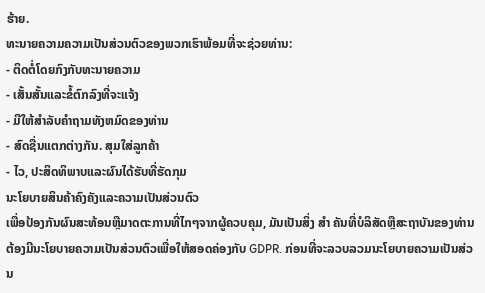ຮ້າຍ.
ທະນາຍຄວາມຄວາມເປັນສ່ວນຕົວຂອງພວກເຮົາພ້ອມທີ່ຈະຊ່ວຍທ່ານ:
- ຕິດຕໍ່ໂດຍກົງກັບທະນາຍຄວາມ
- ເສັ້ນສັ້ນແລະຂໍ້ຕົກລົງທີ່ຈະແຈ້ງ
- ມີໃຫ້ສໍາລັບຄໍາຖາມທັງຫມົດຂອງທ່ານ
- ສົດຊື່ນແຕກຕ່າງກັນ. ສຸມໃສ່ລູກຄ້າ
- ໄວ, ປະສິດທິພາບແລະຜົນໄດ້ຮັບທີ່ຮັດກຸມ
ນະໂຍບາຍສິນຄ້າຄົງຄັງແລະຄວາມເປັນສ່ວນຕົວ
ເພື່ອປ້ອງກັນຜົນສະທ້ອນຫຼືມາດຕະການທີ່ໄກໆຈາກຜູ້ຄວບຄຸມ, ມັນເປັນສິ່ງ ສຳ ຄັນທີ່ບໍລິສັດຫຼືສະຖາບັນຂອງທ່ານຕ້ອງມີນະໂຍບາຍຄວາມເປັນສ່ວນຕົວເພື່ອໃຫ້ສອດຄ່ອງກັບ GDPR. ກ່ອນທີ່ຈະລວບລວມນະໂຍບາຍຄວາມເປັນສ່ວນ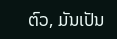ຕົວ, ມັນເປັນ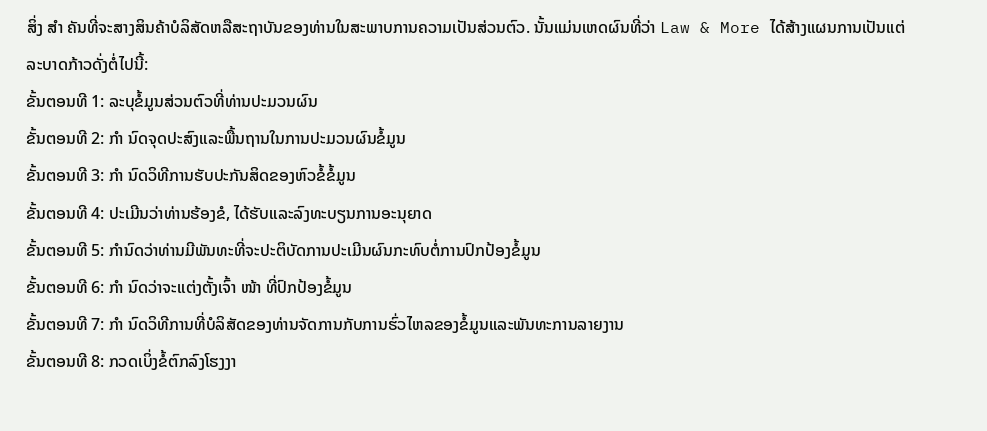ສິ່ງ ສຳ ຄັນທີ່ຈະສາງສິນຄ້າບໍລິສັດຫລືສະຖາບັນຂອງທ່ານໃນສະພາບການຄວາມເປັນສ່ວນຕົວ. ນັ້ນແມ່ນເຫດຜົນທີ່ວ່າ Law & More ໄດ້ສ້າງແຜນການເປັນແຕ່ລະບາດກ້າວດັ່ງຕໍ່ໄປນີ້:
ຂັ້ນຕອນທີ 1: ລະບຸຂໍ້ມູນສ່ວນຕົວທີ່ທ່ານປະມວນຜົນ
ຂັ້ນຕອນທີ 2: ກຳ ນົດຈຸດປະສົງແລະພື້ນຖານໃນການປະມວນຜົນຂໍ້ມູນ
ຂັ້ນຕອນທີ 3: ກຳ ນົດວິທີການຮັບປະກັນສິດຂອງຫົວຂໍ້ຂໍ້ມູນ
ຂັ້ນຕອນທີ 4: ປະເມີນວ່າທ່ານຮ້ອງຂໍ, ໄດ້ຮັບແລະລົງທະບຽນການອະນຸຍາດ
ຂັ້ນຕອນທີ 5: ກໍານົດວ່າທ່ານມີພັນທະທີ່ຈະປະຕິບັດການປະເມີນຜົນກະທົບຕໍ່ການປົກປ້ອງຂໍ້ມູນ
ຂັ້ນຕອນທີ 6: ກຳ ນົດວ່າຈະແຕ່ງຕັ້ງເຈົ້າ ໜ້າ ທີ່ປົກປ້ອງຂໍ້ມູນ
ຂັ້ນຕອນທີ 7: ກຳ ນົດວິທີການທີ່ບໍລິສັດຂອງທ່ານຈັດການກັບການຮົ່ວໄຫລຂອງຂໍ້ມູນແລະພັນທະການລາຍງານ
ຂັ້ນຕອນທີ 8: ກວດເບິ່ງຂໍ້ຕົກລົງໂຮງງາ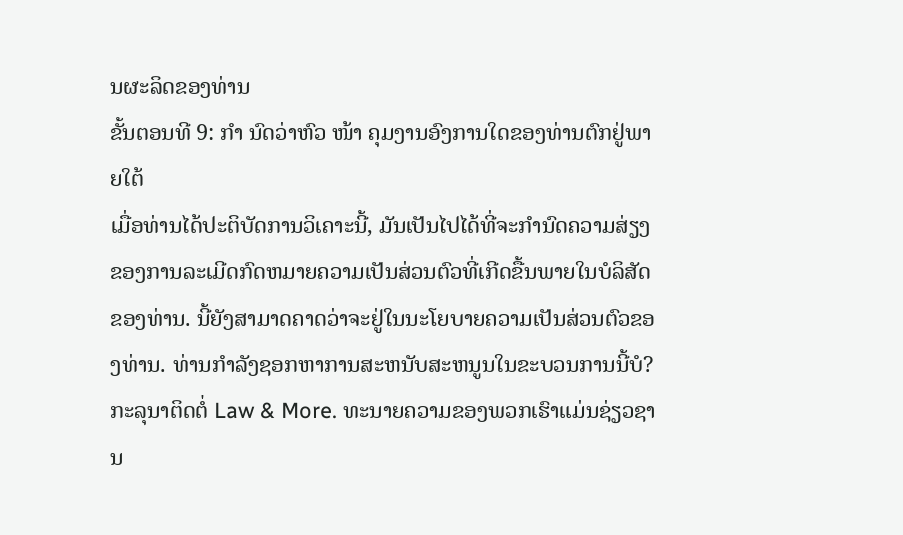ນຜະລິດຂອງທ່ານ
ຂັ້ນຕອນທີ 9: ກຳ ນົດວ່າຫົວ ໜ້າ ຄຸມງານອົງການໃດຂອງທ່ານຕົກຢູ່ພາຍໃຕ້
ເມື່ອທ່ານໄດ້ປະຕິບັດການວິເຄາະນີ້, ມັນເປັນໄປໄດ້ທີ່ຈະກໍານົດຄວາມສ່ຽງຂອງການລະເມີດກົດຫມາຍຄວາມເປັນສ່ວນຕົວທີ່ເກີດຂື້ນພາຍໃນບໍລິສັດຂອງທ່ານ. ນີ້ຍັງສາມາດຄາດວ່າຈະຢູ່ໃນນະໂຍບາຍຄວາມເປັນສ່ວນຕົວຂອງທ່ານ. ທ່ານກໍາລັງຊອກຫາການສະຫນັບສະຫນູນໃນຂະບວນການນີ້ບໍ? ກະລຸນາຕິດຕໍ່ Law & More. ທະນາຍຄວາມຂອງພວກເຮົາແມ່ນຊ່ຽວຊານ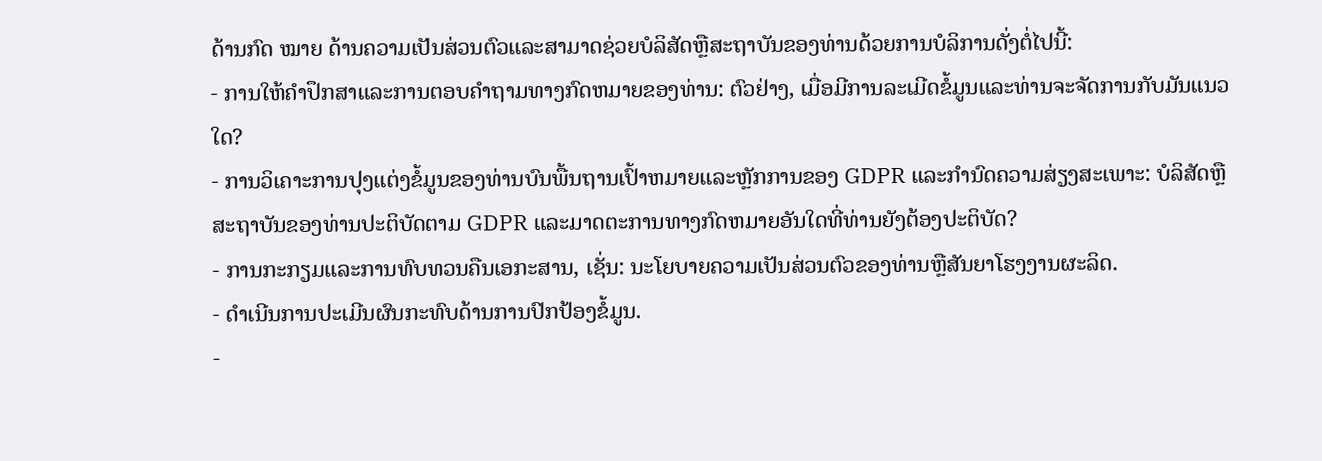ດ້ານກົດ ໝາຍ ດ້ານຄວາມເປັນສ່ວນຕົວແລະສາມາດຊ່ວຍບໍລິສັດຫຼືສະຖາບັນຂອງທ່ານດ້ວຍການບໍລິການດັ່ງຕໍ່ໄປນີ້:
- ການໃຫ້ຄໍາປຶກສາແລະການຕອບຄໍາຖາມທາງກົດຫມາຍຂອງທ່ານ: ຕົວຢ່າງ, ເມື່ອມີການລະເມີດຂໍ້ມູນແລະທ່ານຈະຈັດການກັບມັນແນວໃດ?
- ການວິເຄາະການປຸງແຕ່ງຂໍ້ມູນຂອງທ່ານບົນພື້ນຖານເປົ້າຫມາຍແລະຫຼັກການຂອງ GDPR ແລະກໍານົດຄວາມສ່ຽງສະເພາະ: ບໍລິສັດຫຼືສະຖາບັນຂອງທ່ານປະຕິບັດຕາມ GDPR ແລະມາດຕະການທາງກົດຫມາຍອັນໃດທີ່ທ່ານຍັງຕ້ອງປະຕິບັດ?
- ການກະກຽມແລະການທົບທວນຄືນເອກະສານ, ເຊັ່ນ: ນະໂຍບາຍຄວາມເປັນສ່ວນຕົວຂອງທ່ານຫຼືສັນຍາໂຮງງານຜະລິດ.
- ດໍາເນີນການປະເມີນຜົນກະທົບດ້ານການປົກປ້ອງຂໍ້ມູນ.
-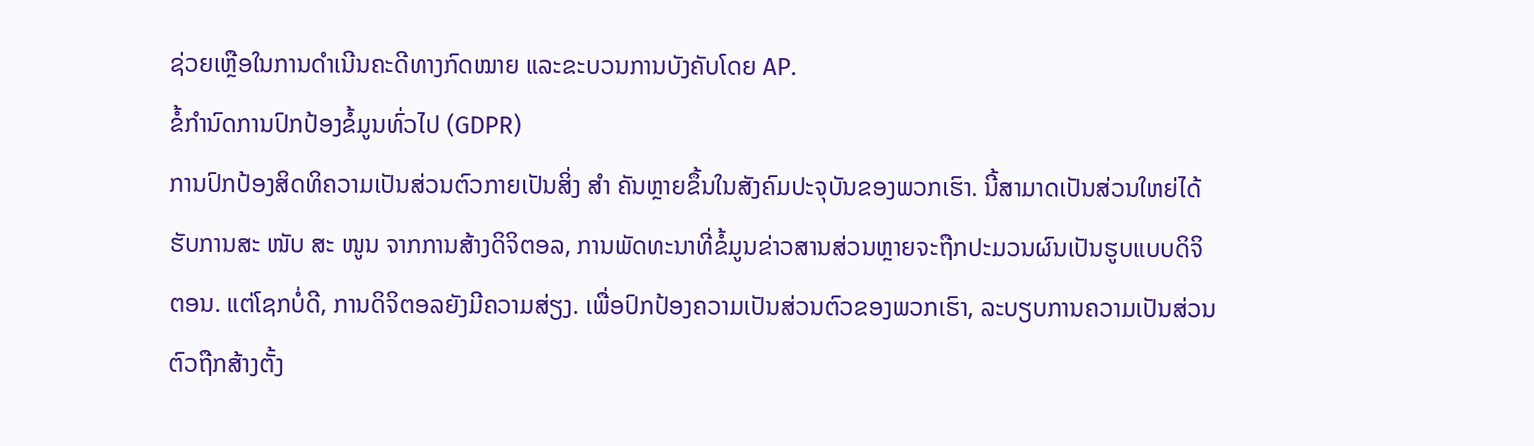ຊ່ວຍເຫຼືອໃນການດໍາເນີນຄະດີທາງກົດໝາຍ ແລະຂະບວນການບັງຄັບໂດຍ AP.
ຂໍ້ກໍານົດການປົກປ້ອງຂໍ້ມູນທົ່ວໄປ (GDPR)
ການປົກປ້ອງສິດທິຄວາມເປັນສ່ວນຕົວກາຍເປັນສິ່ງ ສຳ ຄັນຫຼາຍຂຶ້ນໃນສັງຄົມປະຈຸບັນຂອງພວກເຮົາ. ນີ້ສາມາດເປັນສ່ວນໃຫຍ່ໄດ້ຮັບການສະ ໜັບ ສະ ໜູນ ຈາກການສ້າງດິຈິຕອລ, ການພັດທະນາທີ່ຂໍ້ມູນຂ່າວສານສ່ວນຫຼາຍຈະຖືກປະມວນຜົນເປັນຮູບແບບດິຈິຕອນ. ແຕ່ໂຊກບໍ່ດີ, ການດິຈິຕອລຍັງມີຄວາມສ່ຽງ. ເພື່ອປົກປ້ອງຄວາມເປັນສ່ວນຕົວຂອງພວກເຮົາ, ລະບຽບການຄວາມເປັນສ່ວນຕົວຖືກສ້າງຕັ້ງ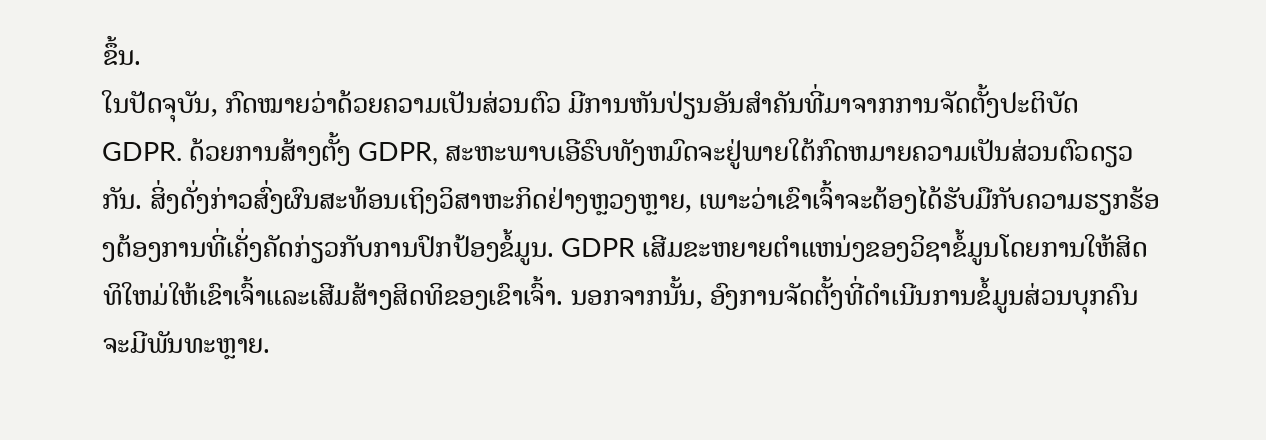ຂຶ້ນ.
ໃນປັດຈຸບັນ, ກົດໝາຍວ່າດ້ວຍຄວາມເປັນສ່ວນຕົວ ມີການຫັນປ່ຽນອັນສຳຄັນທີ່ມາຈາກການຈັດຕັ້ງປະຕິບັດ GDPR. ດ້ວຍການສ້າງຕັ້ງ GDPR, ສະຫະພາບເອີຣົບທັງຫມົດຈະຢູ່ພາຍໃຕ້ກົດຫມາຍຄວາມເປັນສ່ວນຕົວດຽວກັນ. ສິ່ງດັ່ງກ່າວສົ່ງຜົນສະທ້ອນເຖິງວິສາຫະກິດຢ່າງຫຼວງຫຼາຍ, ເພາະວ່າເຂົາເຈົ້າຈະຕ້ອງໄດ້ຮັບມືກັບຄວາມຮຽກຮ້ອງຕ້ອງການທີ່ເຄັ່ງຄັດກ່ຽວກັບການປົກປ້ອງຂໍ້ມູນ. GDPR ເສີມຂະຫຍາຍຕໍາແຫນ່ງຂອງວິຊາຂໍ້ມູນໂດຍການໃຫ້ສິດທິໃຫມ່ໃຫ້ເຂົາເຈົ້າແລະເສີມສ້າງສິດທິຂອງເຂົາເຈົ້າ. ນອກຈາກນັ້ນ, ອົງການຈັດຕັ້ງທີ່ດໍາເນີນການຂໍ້ມູນສ່ວນບຸກຄົນຈະມີພັນທະຫຼາຍ.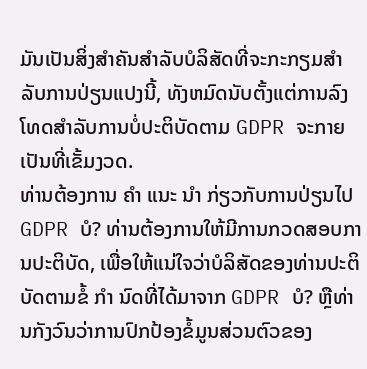ມັນເປັນສິ່ງສໍາຄັນສໍາລັບບໍລິສັດທີ່ຈະກະກຽມສໍາລັບການປ່ຽນແປງນີ້, ທັງຫມົດນັບຕັ້ງແຕ່ການລົງໂທດສໍາລັບການບໍ່ປະຕິບັດຕາມ GDPR ຈະກາຍເປັນທີ່ເຂັ້ມງວດ.
ທ່ານຕ້ອງການ ຄຳ ແນະ ນຳ ກ່ຽວກັບການປ່ຽນໄປ GDPR ບໍ? ທ່ານຕ້ອງການໃຫ້ມີການກວດສອບການປະຕິບັດ, ເພື່ອໃຫ້ແນ່ໃຈວ່າບໍລິສັດຂອງທ່ານປະຕິບັດຕາມຂໍ້ ກຳ ນົດທີ່ໄດ້ມາຈາກ GDPR ບໍ? ຫຼືທ່ານກັງວົນວ່າການປົກປ້ອງຂໍ້ມູນສ່ວນຕົວຂອງ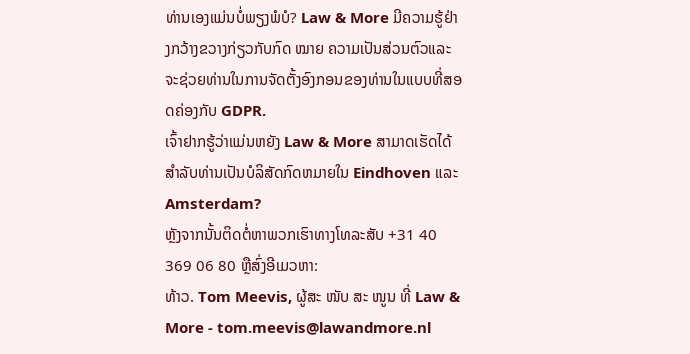ທ່ານເອງແມ່ນບໍ່ພຽງພໍບໍ? Law & More ມີຄວາມຮູ້ຢ່າງກວ້າງຂວາງກ່ຽວກັບກົດ ໝາຍ ຄວາມເປັນສ່ວນຕົວແລະຈະຊ່ວຍທ່ານໃນການຈັດຕັ້ງອົງກອນຂອງທ່ານໃນແບບທີ່ສອດຄ່ອງກັບ GDPR.
ເຈົ້າຢາກຮູ້ວ່າແມ່ນຫຍັງ Law & More ສາມາດເຮັດໄດ້ສໍາລັບທ່ານເປັນບໍລິສັດກົດຫມາຍໃນ Eindhoven ແລະ Amsterdam?
ຫຼັງຈາກນັ້ນຕິດຕໍ່ຫາພວກເຮົາທາງໂທລະສັບ +31 40 369 06 80 ຫຼືສົ່ງອີເມວຫາ:
ທ້າວ. Tom Meevis, ຜູ້ສະ ໜັບ ສະ ໜູນ ທີ່ Law & More - tom.meevis@lawandmore.nl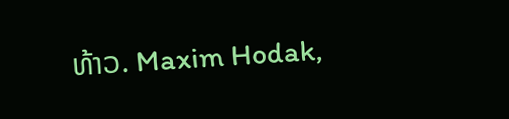ທ້າວ. Maxim Hodak,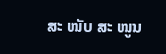ສະ ໜັບ ສະ ໜູນ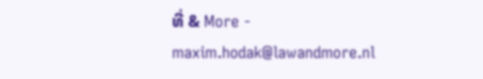ທີ່ & More - maxim.hodak@lawandmore.nl